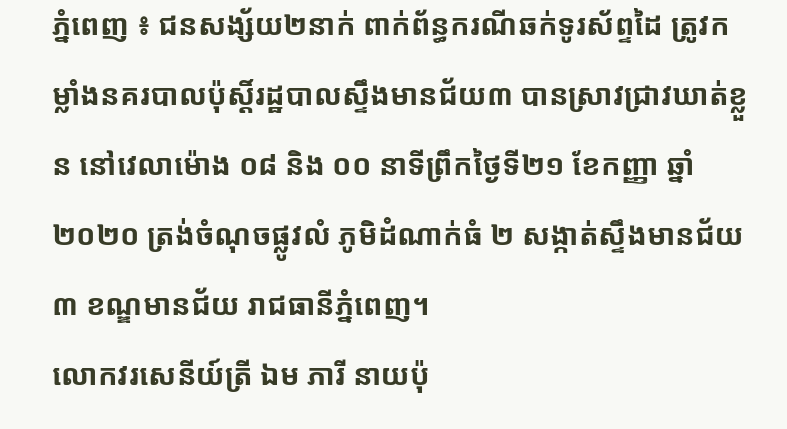ភ្នំពេញ ៖ ជនសង្ស័យ២នាក់ ពាក់ព័ន្ធករណីឆក់ទូរស័ព្ទដៃ ត្រូវកម្លាំងនគរបាលប៉ុស្ដិ៍រដ្ឋបាលស្ទឹងមានជ័យ៣ បានស្រាវជ្រាវឃាត់ខ្លួន នៅវេលាម៉ោង ០៨ និង ០០ នាទីព្រឹកថ្ងៃទី២១ ខែកញ្ញា ឆ្នាំ២០២០ ត្រង់ចំណុចផ្លូវលំ ភូមិដំណាក់ធំ ២ សង្កាត់ស្ទឹងមានជ័យ ៣ ខណ្ឌមានជ័យ រាជធានីភ្នំពេញ។
លោកវរសេនីយ៍ត្រី ឯម ភារី នាយប៉ុ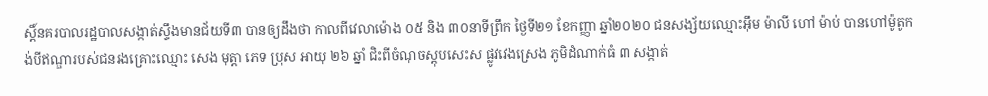ស្តិ៍នគរបាលរដ្ឋបាលសង្កាត់ស្ទឹងមានជ័យទី៣ បានឲ្យដឹងថា កាលពីវេលាម៉ោង ០៥ និង ៣០នាទីព្រឹក ថ្ងៃទី២១ ខែកញ្ញា ឆ្នាំ២០២០ ជនសង្ស័យឈ្មោះអុឹម ម៉ាលី ហៅ ម៉ាប់ បានហៅម៉ូតូកង់បីឥណ្ឌារបស់ជនរងគ្រោះឈ្មោះ សេង មុត្តា ភេទ ប្រុស អាយុ ២៦ ឆ្នាំ ជិះពីចំណុចស្តុបសេះស ផ្លូវវេងស្រេង ភូមិដំណាក់ធំ ៣ សង្កាត់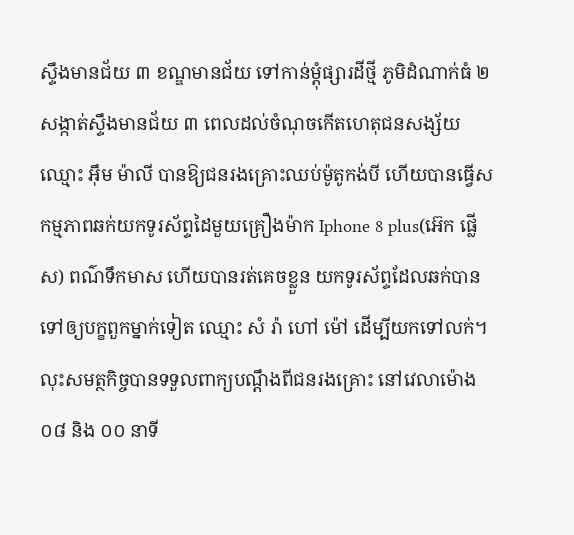ស្ទឹងមានជ័យ ៣ ខណ្ឌមានជ័យ ទៅកាន់ម្ដុំផ្សារដីថ្មី ភូមិដំណាក់ធំ ២ សង្កាត់ស្ទឹងមានជ័យ ៣ ពេលដល់ចំណុចកើតហេតុជនសង្ស័យឈ្មោះ អុឹម ម៉ាលី បានឱ្យជនរងគ្រោះឈប់ម៉ូតូកង់បី ហើយបានធ្វើសកម្មភាពឆក់យកទូរស័ព្ទដៃមួយគ្រឿងម៉ាក Iphone 8 plus(អ៊េក ផ្លើស) ពណ៌ទឹកមាស ហើយបានរត់គេចខ្លួន យកទូរស័ព្ទដែលឆក់បានទៅឲ្យបក្ខពួកម្នាក់ទៀត ឈ្មោះ សំ រ៉ា ហៅ ម៉ៅ ដើម្បីយកទៅលក់។
លុះសមត្ថកិច្ចបានទទួលពាក្យបណ្ដឹងពីជនរងគ្រោះ នៅវេលាម៉ោង ០៨ និង ០០ នាទី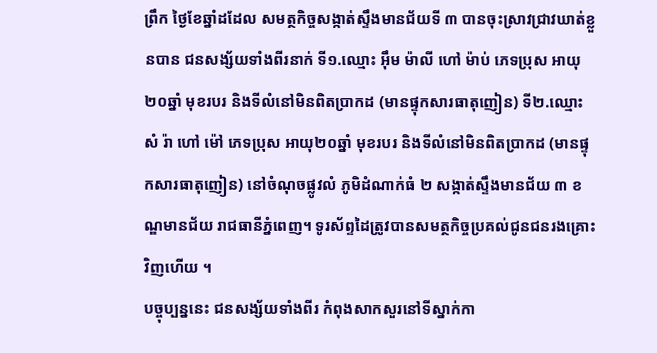ព្រឹក ថ្ងៃខែឆ្នាំដដែល សមត្ថកិច្ចសង្កាត់ស្ទឹងមានជ័យទី ៣ បានចុះស្រាវជ្រាវឃាត់ខ្លួនបាន ជនសង្ស័យទាំងពីរនាក់ ទី១.ឈ្មោះ អុឹម ម៉ាលី ហៅ ម៉ាប់ ភេទប្រុស អាយុ ២០ឆ្នាំ មុខរបរ និងទីលំនៅមិនពិតប្រាកដ (មានផ្ទុកសារធាតុញៀន) ទី២.ឈ្មោះ សំ រ៉ា ហៅ ម៉ៅ ភេទប្រុស អាយុ២០ឆ្នាំ មុខរបរ និងទីលំនៅមិនពិតប្រាកដ (មានផ្ទុកសារធាតុញៀន) នៅចំណុចផ្លូវលំ ភូមិដំណាក់ធំ ២ សង្កាត់ស្ទឹងមានជ័យ ៣ ខណ្ឌមានជ័យ រាជធានីភ្នំពេញ។ ទូរស័ព្ទដៃត្រូវបានសមត្ថកិច្ចប្រគល់ជូនជនរងគ្រោះវិញហើយ ។
បច្ចុប្បន្ននេះ ជនសង្ស័យទាំងពីរ កំពុងសាកសួរនៅទីស្នាក់កា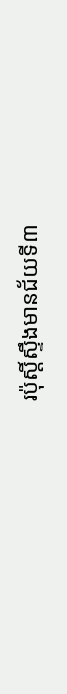រប៉ុស្តិ៍ស្ទឹងមានជ័យទី៣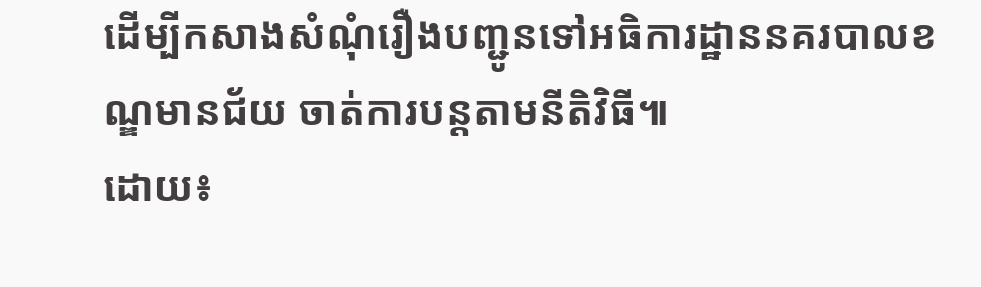ដើម្បីកសាងសំណុំរឿងបញ្ជូនទៅអធិការដ្ឋាននគរបាលខណ្ឌមានជ័យ ចាត់ការបន្តតាមនីតិវិធី៕
ដោយ៖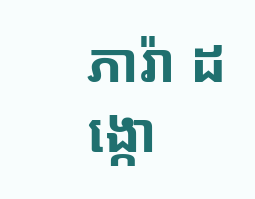ភារ៉ា ដង្កោ